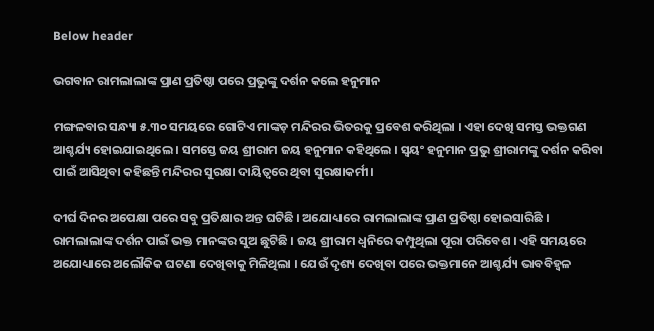Below header

ଭଗବାନ ରାମଲାଲାଙ୍କ ପ୍ରାଣ ପ୍ରତିଷ୍ଠା ପରେ ପ୍ରଭୁଙ୍କୁ ଦର୍ଶନ କଲେ ହନୁମାନ

ମଙ୍ଗଳବାର ସନ୍ଧ୍ୟା ୫.୩୦ ସମୟରେ ଗୋଟିଏ ମାଙ୍କଡ଼ ମନ୍ଦିରର ଭିତରକୁ ପ୍ରବେଶ କରିଥିଲା । ଏହା ଦେଖି ସମସ୍ତ ଭକ୍ତଗଣ ଆଶ୍ଚର୍ଯ୍ୟ ହୋଇଯାଇଥିଲେ । ସମସ୍ତେ ଜୟ ଶ୍ରୀରାମ ଜୟ ହନୁମାନ କହିଥିଲେ । ସ୍ବୟଂ ହନୁମାନ ପ୍ରଭୁ ଶ୍ରୀରାମଙ୍କୁ ଦର୍ଶନ କରିବା ପାଇଁ ଆସିଥିବା କହିଛନ୍ତି ମନ୍ଦିରର ସୁରକ୍ଷା ଦାୟିତ୍ବରେ ଥିବା ସୁରକ୍ଷାକର୍ମୀ।

ଦୀର୍ଘ ଦିନର ଅପେକ୍ଷା ପରେ ସବୁ ପ୍ରତିକ୍ଷାର ଅନ୍ତ ଘଟିଛି । ଅଯୋଧ୍ୟାରେ ରାମଲାଲାଙ୍କ ପ୍ରାଣ ପ୍ରତିଷ୍ଠା ହୋଇସାରିଛି । ରାମଲାଲାଙ୍କ ଦର୍ଶନ ପାଇଁ ଭକ୍ତ ମାନଙ୍କର ସୁଅ ଛୁଟିଛି । ଜୟ ଶ୍ରୀରାମ ଧ୍ୱନିରେ କମ୍ପୁଥିଲା ପୂରା ପରିବେଶ । ଏହି ସମୟରେ ଅଯୋଧ୍ୟାରେ ଅଲୌକିକ ଘଟଣା ଦେଖିବାକୁ ମିଳିଥିଲା । ଯେଉଁ ଦୃଶ୍ୟ ଦେଖିବା ପରେ ଭକ୍ତମାନେ ଆଶ୍ଚର୍ଯ୍ୟ ଭାବବିହ୍ଵଳ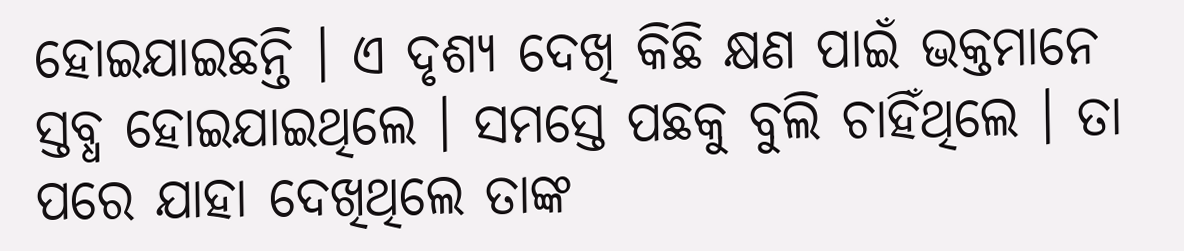ହୋଇଯାଇଛନ୍ତି । ଏ ଦୃଶ୍ୟ ଦେଖି କିଛି କ୍ଷଣ ପାଇଁ ଭକ୍ତମାନେ ସ୍ତବ୍ଧ ହୋଇଯାଇଥିଲେ । ସମସ୍ତେ ପଛକୁ ବୁଲି ଚାହିଁଥିଲେ । ତା ପରେ ଯାହା ଦେଖିଥିଲେ ତାଙ୍କ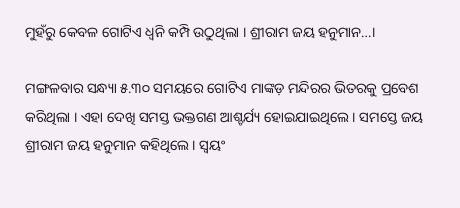ମୁହଁରୁ କେବଳ ଗୋଟିଏ ଧ୍ୱନି କମ୍ପି ଉଠୁଥିଲା । ଶ୍ରୀରାମ ଜୟ ହନୁମାନ…।

ମଙ୍ଗଳବାର ସନ୍ଧ୍ୟା ୫.୩୦ ସମୟରେ ଗୋଟିଏ ମାଙ୍କଡ଼ ମନ୍ଦିରର ଭିତରକୁ ପ୍ରବେଶ କରିଥିଲା । ଏହା ଦେଖି ସମସ୍ତ ଭକ୍ତଗଣ ଆଶ୍ଚର୍ଯ୍ୟ ହୋଇଯାଇଥିଲେ । ସମସ୍ତେ ଜୟ ଶ୍ରୀରାମ ଜୟ ହନୁମାନ କହିଥିଲେ । ସ୍ବୟଂ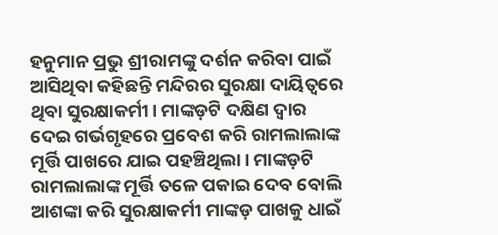ହନୁମାନ ପ୍ରଭୁ ଶ୍ରୀରାମଙ୍କୁ ଦର୍ଶନ କରିବା ପାଇଁ ଆସିଥିବା କହିଛନ୍ତି ମନ୍ଦିରର ସୁରକ୍ଷା ଦାୟିତ୍ବରେ ଥିବା ସୁରକ୍ଷାକର୍ମୀ। ମାଙ୍କଡ଼ଟି ଦକ୍ଷିଣ ଦ୍ୱାର ଦେଇ ଗର୍ଭଗୃହରେ ପ୍ରବେଶ କରି ରାମଲାଲାଙ୍କ ମୂର୍ତ୍ତି ପାଖରେ ଯାଇ ପହଞ୍ଚିଥିଲା। ମାଙ୍କଡ଼ଟି ରାମଲାଲାଙ୍କ ମୂର୍ତ୍ତି ତଳେ ପକାଇ ଦେବ ବୋଲି ଆଶଙ୍କା କରି ସୁରକ୍ଷାକର୍ମୀ ମାଙ୍କଡ଼ ପାଖକୁ ଧାଇଁ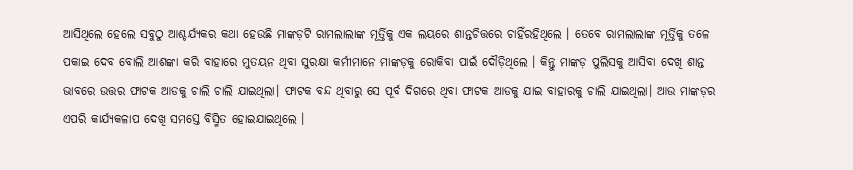ଆସିଥିଲେ ହେଲେ ସବୁଠୁ ଆଶ୍ଚର୍ଯ୍ୟକର କଥା ହେଉଛି ମାଙ୍କଡ଼ଟି ରାମଲାଲାଙ୍କ ମୂର୍ତ୍ତିକୁ ଏକ ଲୟରେ ଶାନ୍ତଚିତ୍ତରେ ଚାହିଁରହିଥିଲେ । ତେବେ ରାମଲାଲାଙ୍କ ମୂର୍ତ୍ତିକୁ ତଳେ ପକାଇ ଦେବ ବୋଲି ଆଶଙ୍କା କରି ବାହାରେ ମୁତୟନ ଥିବା ସୁରକ୍ଷା କର୍ମୀମାନେ ମାଙ୍କଡ଼କୁ ରୋକିବା ପାଇଁ ଦୌଡ଼ିଥିଲେ । କିନ୍ତୁ ମାଙ୍କଡ଼ ପୁଲିସକୁ ଆସିବା ଦେଖି ଶାନ୍ତ ଭାବରେ ଉତ୍ତର ଫାଟକ ଆଡକୁ ଚାଲି ଚାଲି ଯାଇଥିଲା। ଫାଟକ ବନ୍ଦ ଥିବାରୁ ସେ ପୂର୍ବ ଦିଗରେ ଥିବା ଫାଟକ ଆଡକୁ ଯାଇ ବାହାରକୁ ଚାଲି ଯାଇଥିଲା। ଆଉ ମାଙ୍କଡ଼ର ଏପରି କାର୍ଯ୍ୟକଳାପ ଦେଖି ସମସ୍ତେ ବିସ୍ମିତ ହୋଇଯାଇଥିଲେ ।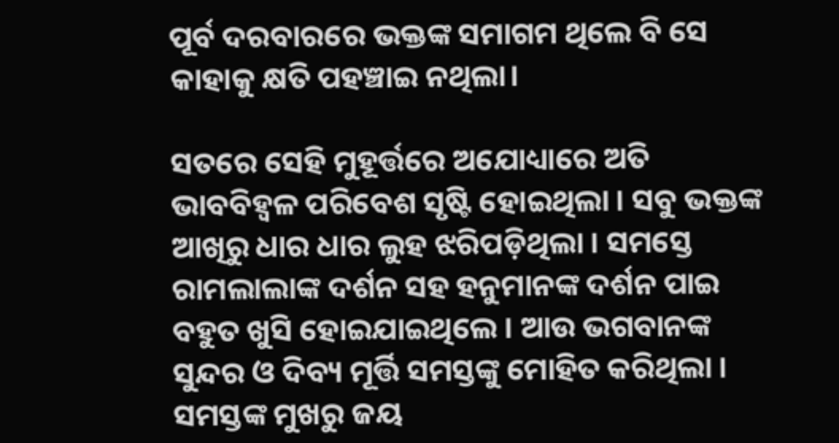ପୂର୍ବ ଦରବାରରେ ଭକ୍ତଙ୍କ ସମାଗମ ଥିଲେ ବି ସେ କାହାକୁ କ୍ଷତି ପହଞ୍ଚାଇ ନଥିଲା।

ସତରେ ସେହି ମୁହୂର୍ତ୍ତରେ ଅଯୋଧ୍ୟାରେ ଅତି ଭାବବିହ୍ଵଳ ପରିବେଶ ସୃଷ୍ଟି ହୋଇଥିଲା । ସବୁ ଭକ୍ତଙ୍କ ଆଖିରୁ ଧାର ଧାର ଲୁହ ଝରିପଡ଼ିଥିଲା । ସମସ୍ତେ ରାମଲାଲାଙ୍କ ଦର୍ଶନ ସହ ହନୁମାନଙ୍କ ଦର୍ଶନ ପାଇ ବହୁତ ଖୁସି ହୋଇଯାଇଥିଲେ । ଆଉ ଭଗବାନଙ୍କ ସୁନ୍ଦର ଓ ଦିବ୍ୟ ମୂର୍ତ୍ତି ସମସ୍ତଙ୍କୁ ମୋହିତ କରିଥିଲା । ସମସ୍ତଙ୍କ ମୁଖରୁ ଜୟ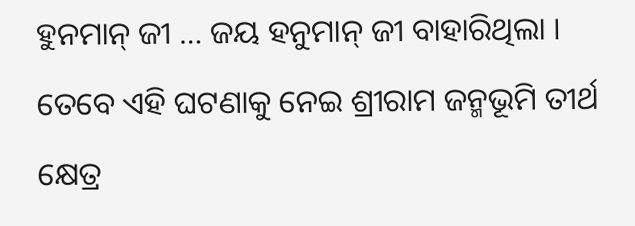ହୁନମାନ୍‌ ଜୀ … ଜୟ ହନୁମାନ୍‌ ଜୀ ବାହାରିଥିଲା ।
ତେବେ ଏହି ଘଟଣାକୁ ନେଇ ଶ୍ରୀରାମ ଜନ୍ମଭୂମି ତୀର୍ଥ କ୍ଷେତ୍ର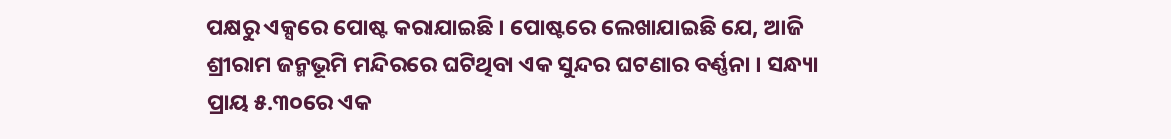ପକ୍ଷରୁ ଏକ୍ସରେ ପୋଷ୍ଟ କରାଯାଇଛି । ପୋଷ୍ଟରେ ଲେଖାଯାଇଛି ଯେ, ଆଜି ଶ୍ରୀରାମ ଜନ୍ମଭୂମି ମନ୍ଦିରରେ ଘଟିଥିବା ଏକ ସୁନ୍ଦର ଘଟଣାର ବର୍ଣ୍ଣନା । ସନ୍ଧ୍ୟା ପ୍ରାୟ ୫.୩୦ରେ ଏକ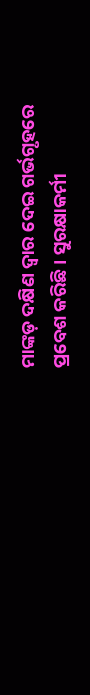ମାଙ୍କଡ଼ ଦକ୍ଷିଣ ଦ୍ୱାର ଦେଇ ଗର୍ଭଗୃହରେ ପ୍ରବେଶ କରିଛି । ସୁରକ୍ଷାକର୍ମୀ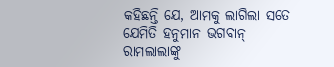କହିଛନ୍ତି ଯେ, ଆମକୁ ଲାଗିଲା ସତେ ଯେମିତି ହନୁମାନ ଭଗବାନ୍‌ ରାମଲାଲାଙ୍କୁ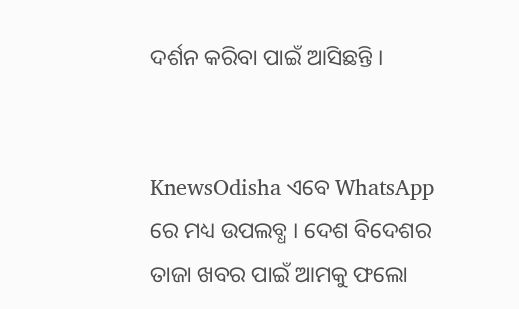ଦର୍ଶନ କରିବା ପାଇଁ ଆସିଛନ୍ତି ।


KnewsOdisha ଏବେ WhatsApp ରେ ମଧ୍ୟ ଉପଲବ୍ଧ । ଦେଶ ବିଦେଶର ତାଜା ଖବର ପାଇଁ ଆମକୁ ଫଲୋ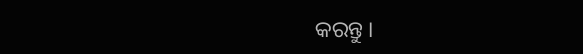କରନ୍ତୁ ।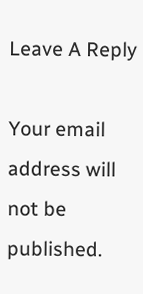Leave A Reply

Your email address will not be published.